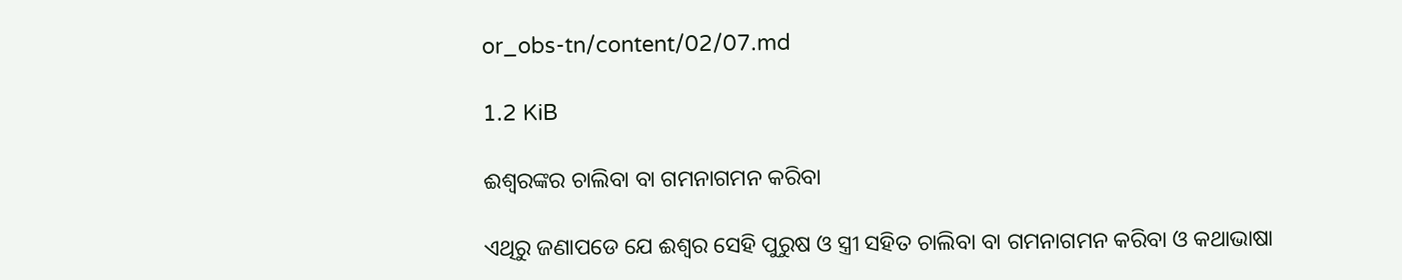or_obs-tn/content/02/07.md

1.2 KiB

ଈଶ୍ଵରଙ୍କର ଚାଲିବା ବା ଗମନାଗମନ କରିବା

ଏଥିରୁ ଜଣାପଡେ ଯେ ଈଶ୍ଵର ସେହି ପୁରୁଷ ଓ ସ୍ତ୍ରୀ ସହିତ ଚାଲିବା ବା ଗମନାଗମନ କରିବା ଓ କଥାଭାଷା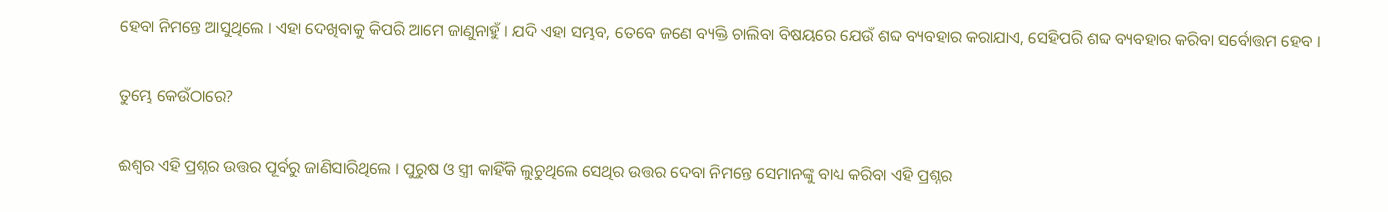ହେବା ନିମନ୍ତେ ଆସୁଥିଲେ । ଏହା ଦେଖିବାକୁ କିପରି ଆମେ ଜାଣୁନାହୁଁ । ଯଦି ଏହା ସମ୍ଭବ, ତେବେ ଜଣେ ବ୍ୟକ୍ତି ଚାଲିବା ବିଷୟରେ ଯେଉଁ ଶବ୍ଦ ବ୍ୟବହାର କରାଯାଏ, ସେହିପରି ଶବ୍ଦ ବ୍ୟବହାର କରିବା ସର୍ବୋତ୍ତମ ହେବ ।

ତୁମ୍ଭେ କେଉଁଠାରେ?

ଈଶ୍ଵର ଏହି ପ୍ରଶ୍ନର ଉତ୍ତର ପୂର୍ବରୁ ଜାଣିସାରିଥିଲେ । ପୁରୁଷ ଓ ସ୍ତ୍ରୀ କାହିଁକି ଲୁଚୁଥିଲେ ସେଥିର ଉତ୍ତର ଦେବା ନିମନ୍ତେ ସେମାନଙ୍କୁ ବାଧ୍ୟ କରିବା ଏହି ପ୍ରଶ୍ନର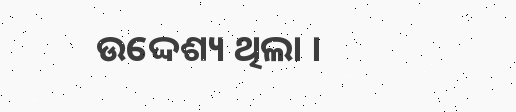ଉଦ୍ଦେଶ୍ୟ ଥିଲା ।